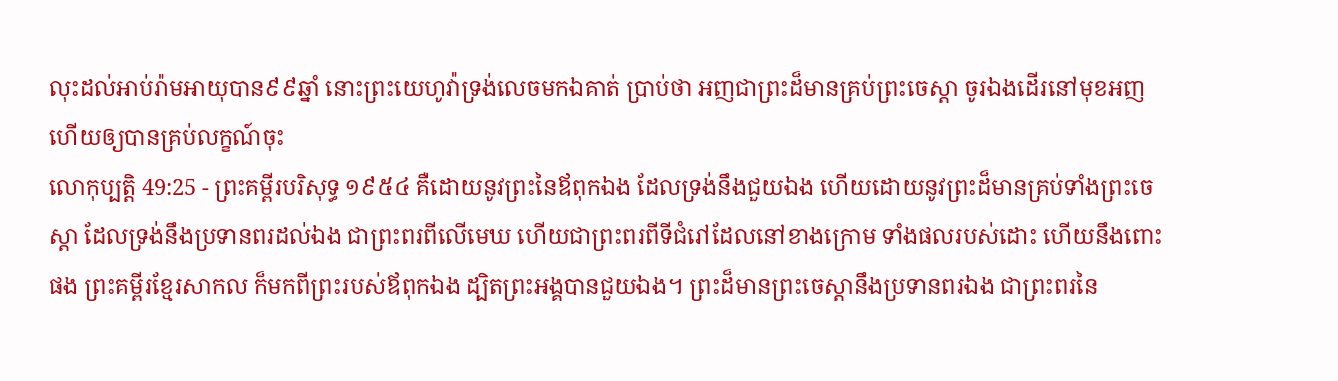លុះដល់អាប់រ៉ាមអាយុបាន៩៩ឆ្នាំ នោះព្រះយេហូវ៉ាទ្រង់លេចមកឯគាត់ ប្រាប់ថា អញជាព្រះដ៏មានគ្រប់ព្រះចេស្តា ចូរឯងដើរនៅមុខអញ ហើយឲ្យបានគ្រប់លក្ខណ៍ចុះ
លោកុប្បត្តិ 49:25 - ព្រះគម្ពីរបរិសុទ្ធ ១៩៥៤ គឺដោយនូវព្រះនៃឪពុកឯង ដែលទ្រង់នឹងជួយឯង ហើយដោយនូវព្រះដ៏មានគ្រប់ទាំងព្រះចេស្តា ដែលទ្រង់នឹងប្រទានពរដល់ឯង ជាព្រះពរពីលើមេឃ ហើយជាព្រះពរពីទីជំរៅដែលនៅខាងក្រោម ទាំងផលរបស់ដោះ ហើយនឹងពោះផង ព្រះគម្ពីរខ្មែរសាកល ក៏មកពីព្រះរបស់ឪពុកឯង ដ្បិតព្រះអង្គបានជួយឯង។ ព្រះដ៏មានព្រះចេស្ដានឹងប្រទានពរឯង ជាព្រះពរនៃ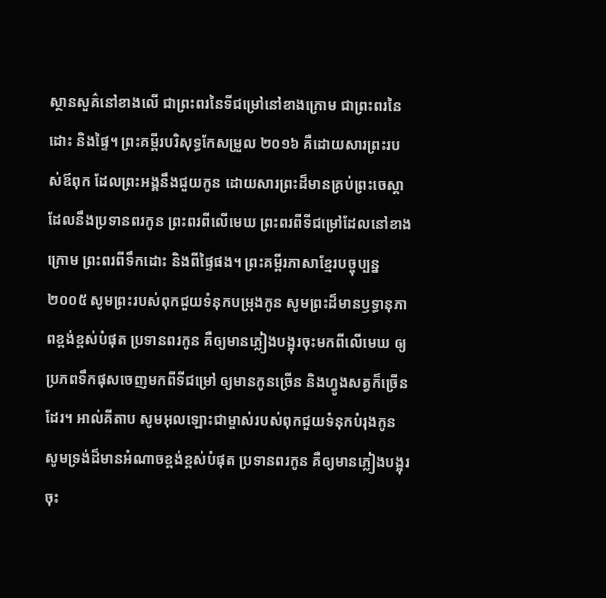ស្ថានសួគ៌នៅខាងលើ ជាព្រះពរនៃទីជម្រៅនៅខាងក្រោម ជាព្រះពរនៃដោះ និងផ្ទៃ។ ព្រះគម្ពីរបរិសុទ្ធកែសម្រួល ២០១៦ គឺដោយសារព្រះរបស់ឪពុក ដែលព្រះអង្គនឹងជួយកូន ដោយសារព្រះដ៏មានគ្រប់ព្រះចេស្តា ដែលនឹងប្រទានពរកូន ព្រះពរពីលើមេឃ ព្រះពរពីទីជម្រៅដែលនៅខាងក្រោម ព្រះពរពីទឹកដោះ និងពីផ្ទៃផង។ ព្រះគម្ពីរភាសាខ្មែរបច្ចុប្បន្ន ២០០៥ សូមព្រះរបស់ពុកជួយទំនុកបម្រុងកូន សូមព្រះដ៏មានឫទ្ធានុភាពខ្ពង់ខ្ពស់បំផុត ប្រទានពរកូន គឺឲ្យមានភ្លៀងបង្អុរចុះមកពីលើមេឃ ឲ្យប្រភពទឹកផុសចេញមកពីទីជម្រៅ ឲ្យមានកូនច្រើន និងហ្វូងសត្វក៏ច្រើនដែរ។ អាល់គីតាប សូមអុលឡោះជាម្ចាស់របស់ពុកជួយទំនុកបំរុងកូន សូមទ្រង់ដ៏មានអំណាចខ្ពង់ខ្ពស់បំផុត ប្រទានពរកូន គឺឲ្យមានភ្លៀងបង្អុរចុះ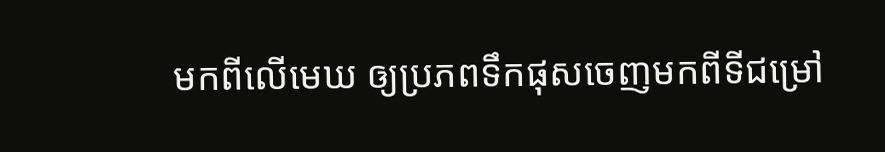មកពីលើមេឃ ឲ្យប្រភពទឹកផុសចេញមកពីទីជម្រៅ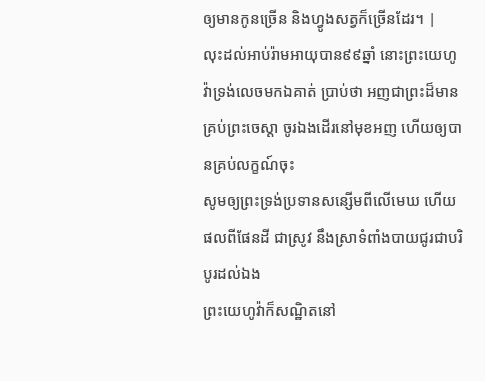ឲ្យមានកូនច្រើន និងហ្វូងសត្វក៏ច្រើនដែរ។ |
លុះដល់អាប់រ៉ាមអាយុបាន៩៩ឆ្នាំ នោះព្រះយេហូវ៉ាទ្រង់លេចមកឯគាត់ ប្រាប់ថា អញជាព្រះដ៏មានគ្រប់ព្រះចេស្តា ចូរឯងដើរនៅមុខអញ ហើយឲ្យបានគ្រប់លក្ខណ៍ចុះ
សូមឲ្យព្រះទ្រង់ប្រទានសន្សើមពីលើមេឃ ហើយផលពីផែនដី ជាស្រូវ នឹងស្រាទំពាំងបាយជូរជាបរិបូរដល់ឯង
ព្រះយេហូវ៉ាក៏សណ្ឋិតនៅ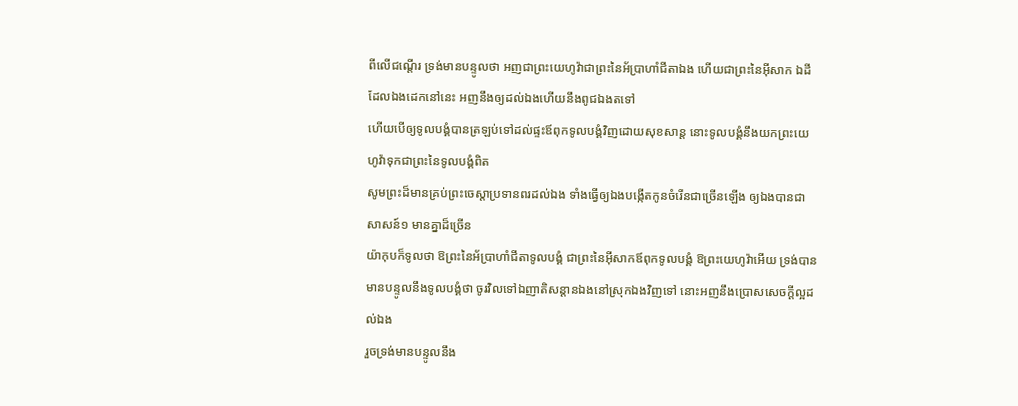ពីលើជណ្តើរ ទ្រង់មានបន្ទូលថា អញជាព្រះយេហូវ៉ាជាព្រះនៃអ័ប្រាហាំជីតាឯង ហើយជាព្រះនៃអ៊ីសាក ឯដីដែលឯងដេកនៅនេះ អញនឹងឲ្យដល់ឯងហើយនឹងពូជឯងតទៅ
ហើយបើឲ្យទូលបង្គំបានត្រឡប់ទៅដល់ផ្ទះឪពុកទូលបង្គំវិញដោយសុខសាន្ត នោះទូលបង្គំនឹងយកព្រះយេហូវ៉ាទុកជាព្រះនៃទូលបង្គំពិត
សូមព្រះដ៏មានគ្រប់ព្រះចេស្តាប្រទានពរដល់ឯង ទាំងធ្វើឲ្យឯងបង្កើតកូនចំរើនជាច្រើនឡើង ឲ្យឯងបានជាសាសន៍១ មានគ្នាដ៏ច្រើន
យ៉ាកុបក៏ទូលថា ឱព្រះនៃអ័ប្រាហាំជីតាទូលបង្គំ ជាព្រះនៃអ៊ីសាកឪពុកទូលបង្គំ ឱព្រះយេហូវ៉ាអើយ ទ្រង់បានមានបន្ទូលនឹងទូលបង្គំថា ចូរវិលទៅឯញាតិសន្តានឯងនៅស្រុកឯងវិញទៅ នោះអញនឹងប្រោសសេចក្ដីល្អដល់ឯង
រួចទ្រង់មានបន្ទូលនឹង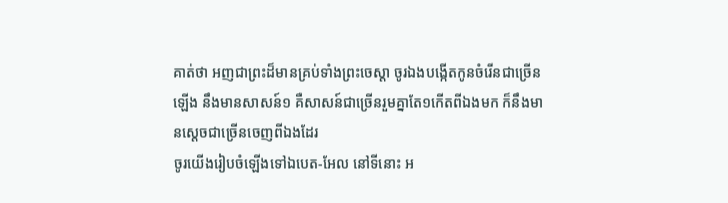គាត់ថា អញជាព្រះដ៏មានគ្រប់ទាំងព្រះចេស្តា ចូរឯងបង្កើតកូនចំរើនជាច្រើនឡើង នឹងមានសាសន៍១ គឺសាសន៍ជាច្រើនរួមគ្នាតែ១កើតពីឯងមក ក៏នឹងមានស្តេចជាច្រើនចេញពីឯងដែរ
ចូរយើងរៀបចំឡើងទៅឯបេត-អែល នៅទីនោះ អ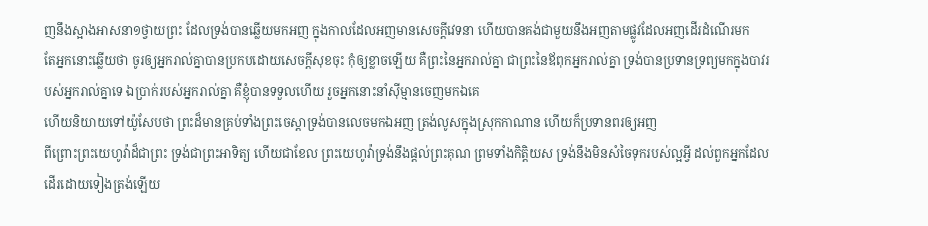ញនឹងស្អាងអាសនា១ថ្វាយព្រះ ដែលទ្រង់បានឆ្លើយមកអញ ក្នុងកាលដែលអញមានសេចក្ដីវេទនា ហើយបានគង់ជាមួយនឹងអញតាមផ្លូវដែលអញដើរដំណើរមក
តែអ្នកនោះឆ្លើយថា ចូរឲ្យអ្នករាល់គ្នាបានប្រកបដោយសេចក្ដីសុខចុះ កុំឲ្យខ្លាចឡើយ គឺព្រះនៃអ្នករាល់គ្នា ជាព្រះនៃឪពុកអ្នករាល់គ្នា ទ្រង់បានប្រទានទ្រព្យមកក្នុងបាវរបស់អ្នករាល់គ្នាទេ ឯប្រាក់របស់អ្នករាល់គ្នា គឺខ្ញុំបានទទួលហើយ រួចអ្នកនោះនាំស៊ីម្មានចេញមកឯគេ
ហើយនិយាយទៅយ៉ូសែបថា ព្រះដ៏មានគ្រប់ទាំងព្រះចេស្តាទ្រង់បានលេចមកឯអញ ត្រង់លូសក្នុងស្រុកកាណាន ហើយក៏ប្រទានពរឲ្យអញ
ពីព្រោះព្រះយេហូវ៉ាដ៏ជាព្រះ ទ្រង់ជាព្រះអាទិត្យ ហើយជាខែល ព្រះយេហូវ៉ាទ្រង់នឹងផ្តល់ព្រះគុណ ព្រមទាំងកិត្តិយស ទ្រង់នឹងមិនសំចៃទុករបស់ល្អអ្វី ដល់ពួកអ្នកដែលដើរដោយទៀងត្រង់ឡើយ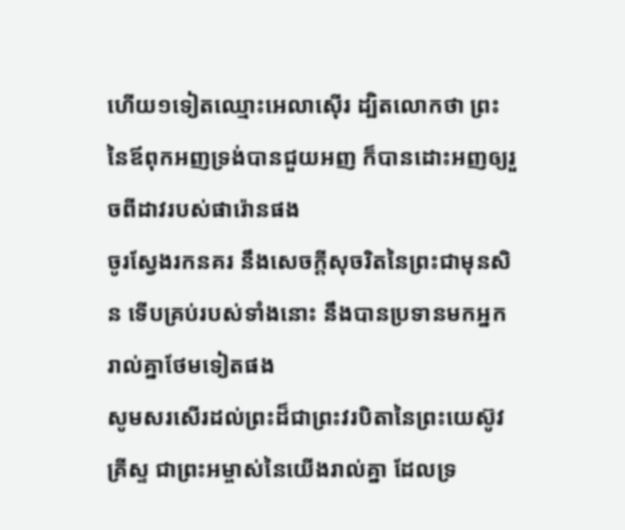ហើយ១ទៀតឈ្មោះអេលាស៊ើរ ដ្បិតលោកថា ព្រះនៃឪពុកអញទ្រង់បានជួយអញ ក៏បានដោះអញឲ្យរួចពីដាវរបស់ផារ៉ោនផង
ចូរស្វែងរកនគរ នឹងសេចក្ដីសុចរិតនៃព្រះជាមុនសិន ទើបគ្រប់របស់ទាំងនោះ នឹងបានប្រទានមកអ្នករាល់គ្នាថែមទៀតផង
សូមសរសើរដល់ព្រះដ៏ជាព្រះវរបិតានៃព្រះយេស៊ូវគ្រីស្ទ ជាព្រះអម្ចាស់នៃយើងរាល់គ្នា ដែលទ្រ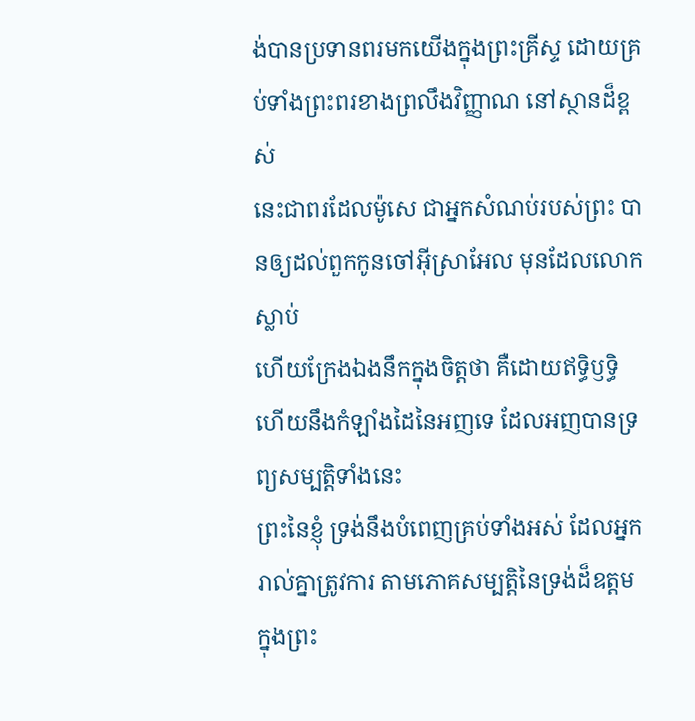ង់បានប្រទានពរមកយើងក្នុងព្រះគ្រីស្ទ ដោយគ្រប់ទាំងព្រះពរខាងព្រលឹងវិញ្ញាណ នៅស្ថានដ៏ខ្ពស់
នេះជាពរដែលម៉ូសេ ជាអ្នកសំណប់របស់ព្រះ បានឲ្យដល់ពួកកូនចៅអ៊ីស្រាអែល មុនដែលលោកស្លាប់
ហើយក្រែងឯងនឹកក្នុងចិត្តថា គឺដោយឥទ្ធិឫទ្ធិ ហើយនឹងកំឡាំងដៃនៃអញទេ ដែលអញបានទ្រព្យសម្បត្តិទាំងនេះ
ព្រះនៃខ្ញុំ ទ្រង់នឹងបំពេញគ្រប់ទាំងអស់ ដែលអ្នករាល់គ្នាត្រូវការ តាមភោគសម្បត្តិនៃទ្រង់ដ៏ឧត្តម ក្នុងព្រះ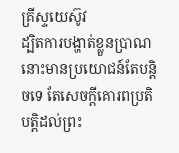គ្រីស្ទយេស៊ូវ
ដ្បិតការបង្ហាត់ខ្លួនប្រាណ នោះមានប្រយោជន៍តែបន្តិចទេ តែសេចក្ដីគោរពប្រតិបត្តិដល់ព្រះ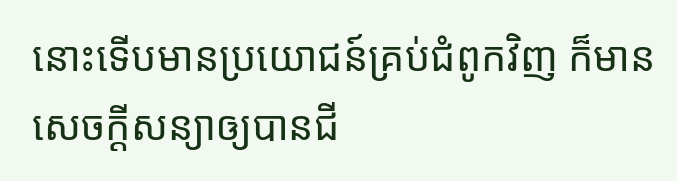នោះទើបមានប្រយោជន៍គ្រប់ជំពូកវិញ ក៏មានសេចក្ដីសន្យាឲ្យបានជី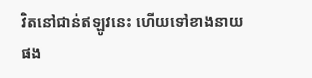វិតនៅជាន់ឥឡូវនេះ ហើយទៅខាងនាយផង